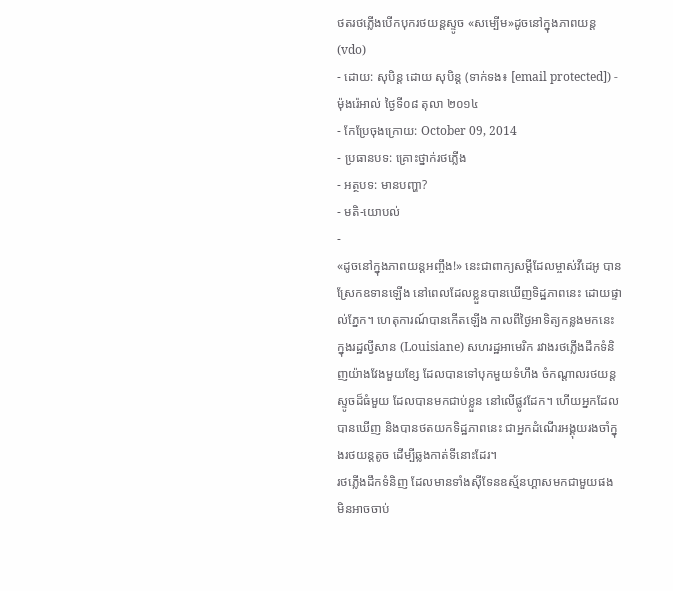ថតរថភ្លើងបើកបុករថយន្ដស្ទូច «សម្បើម»ដូចនៅក្នុងភាពយន្ដ (vdo)
- ដោយ: សុបិន្ដ ដោយ សុបិន្ត (ទាក់ទង៖ [email protected]) - ម៉ុងរ៉េអាល់ ថ្ងៃទី០៨ តុលា ២០១៤
- កែប្រែចុងក្រោយ: October 09, 2014
- ប្រធានបទ: គ្រោះថ្នាក់រថភ្លើង
- អត្ថបទ: មានបញ្ហា?
- មតិ-យោបល់
-
«ដូចនៅក្នុងភាពយន្ដអញ្ចឹង!» នេះជាពាក្យសម្ដីដែលម្ចាស់វីដេអូ បានស្រែកឧទានឡើង នៅពេលដែលខ្លួនបានឃើញទិដ្ឋភាពនេះ ដោយផ្ទាល់ភ្នែក។ ហេតុការណ៍បានកើតឡើង កាលពីថ្ងៃអាទិត្យកន្លងមកនេះ ក្នុងរដ្ឋល្វីសាន (Louisiane) សហរដ្ឋអាមេរិក រវាងរថភ្លើងដឹកទំនិញយ៉ាងវែងមួយខ្សែ ដែលបានទៅបុកមួយទំហឹង ចំកណ្ដាលរថយន្ដស្ទូចដ៏ធំមួយ ដែលបានមកជាប់ខ្លួន នៅលើផ្លូវដែក។ ហើយអ្នកដែលបានឃើញ និងបានថតយកទិដ្ឋភាពនេះ ជាអ្នកដំណើរអង្គុយរងចាំក្នុងរថយន្ដតូច ដើម្បីឆ្លងកាត់ទីនោះដែរ។
រថភ្លើងដឹកទំនិញ ដែលមានទាំងស៊ីទែនឧស្ម័នហ្គាសមកជាមួយផង មិនអាចចាប់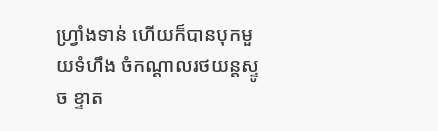ហ្វ្រាំងទាន់ ហើយក៏បានបុកមួយទំហឹង ចំកណ្ដាលរថយន្ដស្ទូច ខ្ទាត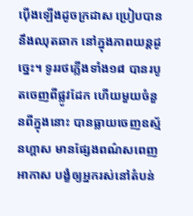ប៉ើងឡើងដូចក្រដាស ប្រៀបបាននឹងឈុតឆាក នៅក្នុងភាពយន្ដដូច្នេះ។ ទូររថភ្លើងទាំង១៨ បានរបូតចេញពីផ្លូវដែក ហើយមួយចំនួនពីក្នុងនោះ បានធ្លាយចេញឧស្ម័នហ្គាស មានផ្សែងពណ៌សពេញអាកាស បង្ខំឲ្យអ្នករស់នៅតំបន់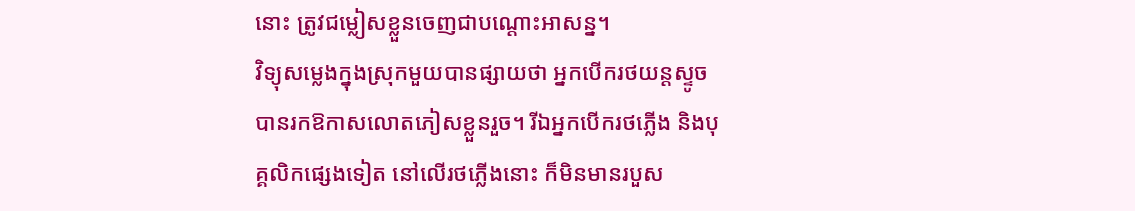នោះ ត្រូវជម្លៀសខ្លួនចេញជាបណ្ដោះអាសន្ន។
វិទ្យុសម្លេងក្នុងស្រុកមួយបានផ្សាយថា អ្នកបើករថយន្ដស្ទូច បានរកឱកាសលោតភៀសខ្លួនរួច។ រីឯអ្នកបើករថភ្លើង និងបុគ្គលិកផ្សេងទៀត នៅលើរថភ្លើងនោះ ក៏មិនមានរបួស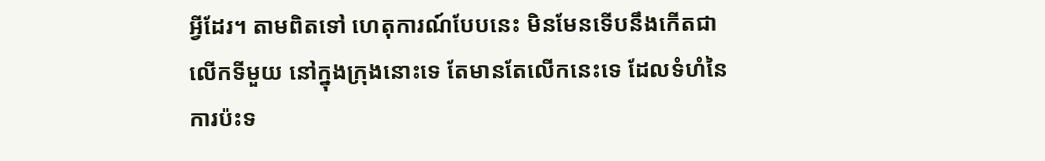អ្វីដែរ។ តាមពិតទៅ ហេតុការណ៍បែបនេះ មិនមែនទើបនឹងកើតជាលើកទីមួយ នៅក្នុងក្រុងនោះទេ តែមានតែលើកនេះទេ ដែលទំហំនៃការប៉ះទ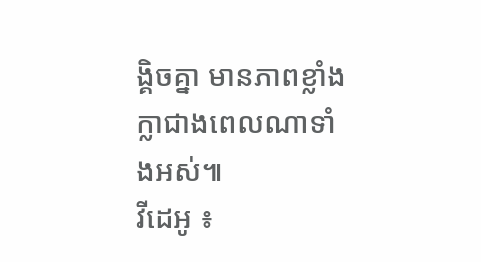ង្គិចគ្នា មានភាពខ្លាំងក្លាជាងពេលណាទាំងអស់៕
វីដេអូ ៖